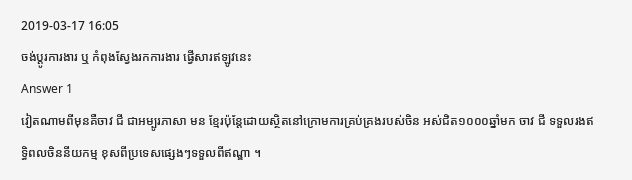2019-03-17 16:05
ចង់ប្តូរការងារ ឬ កំពុងស្វែងរកការងារ ផ្វើសារឥឡូវនេះ
Answer 1
វៀតណាមពីមុនគឺចាវ ជី ជាអម្បូរភាសា មន ខ្មែរប៉ុន្តែដោយស្ថិតនៅក្រោមការគ្រប់គ្រងរបស់ចិន អស់ជិត១០០០ឆ្នាំមក ចាវ ជី ទទួលរងឥទ្ធិពលចិននីយកម្ម ខុសពីប្រទេសផ្សេងៗទទួលពីឥណ្ឌា ។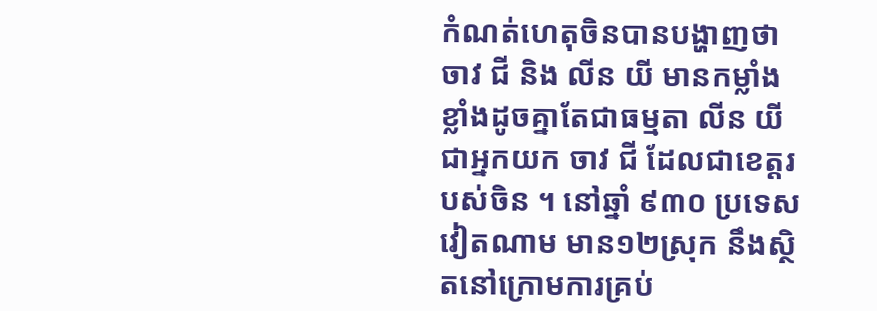កំណត់ហេតុចិនបានបង្ហាញថា ចាវ ជី និង លីន យី មានកម្លាំងខ្លាំងដូចគ្នាតែជាធម្មតា លីន យី ជាអ្នកយក ចាវ ជី ដែលជាខេត្តរបស់ចិន ។ នៅឆ្នាំ ៩៣០ ប្រទេសវៀតណាម មាន១២ស្រុក នឹងស្ថិតនៅក្រោមការគ្រប់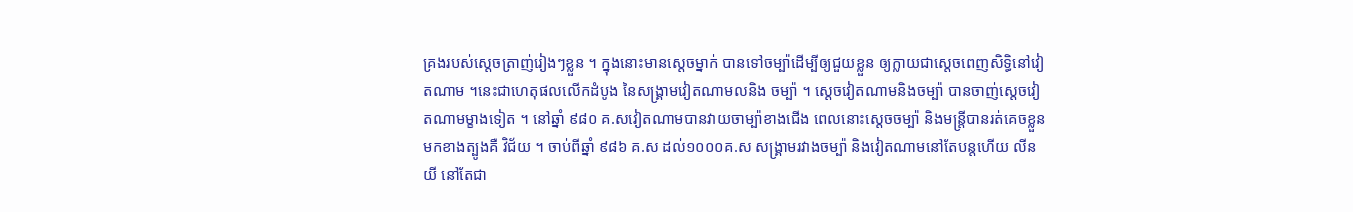គ្រងរបស់ស្តេចត្រាញ់រៀងៗខ្លួន ។ ក្នុងនោះមានស្តេចម្នាក់ បានទៅចម្ប៉ាដើម្បីឲ្យជួយខ្លួន ឲ្យក្លាយជាស្តេចពេញសិទ្ធិនៅវៀតណាម ។នេះជាហេតុផលលើកដំបូង នៃសង្គ្រាមវៀតណាមលនិង ចម្ប៉ា ។ ស្តេចវៀតណាមនិងចម្ប៉ា បានចាញ់ស្តេចវៀតណាមម្ខាងទៀត ។ នៅឆ្នាំ ៩៨០ គ.សវៀតណាមបានវាយចាម្ប៉ាខាងជើង ពេលនោះស្តេចចម្ប៉ា និងមន្រ្តីបានរត់គេចខ្លួនមកខាងត្បូងគឺ វិជ័យ ។ ចាប់ពីឆ្នាំ ៩៨៦ គ.ស ដល់១០០០គ.ស សង្គ្រាមរវាងចម្ប៉ា និងវៀតណាមនៅតែបន្តហើយ លីន យី នៅតែជា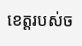ខេត្តរបស់ច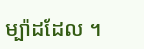ម្ប៉ាដដែល ។